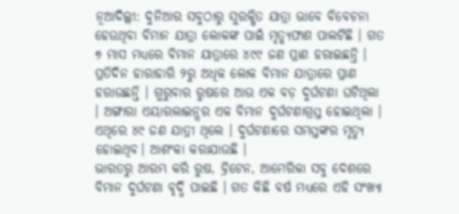ନୂଆଦିଲ୍ଲୀ: ଦୁନିଆର ସବୁଠାରୁ ସୁରକ୍ଷିତ ଯାତ୍ରା ଭାବେ ବିବେଚନା ହେଉଥିବା ବିମାନ ଯାତ୍ରା ଲୋକଙ୍କ ପାଇଁ ମୃତ୍ୟୁଫାଶ ପାଲଟିଛି । ଗତ ୭ ମାସ ମଧ୍ୟରେ ବିମାନ ଯାତ୍ରାରେ ୪୯୯ ଜଣ ପ୍ରାଣ ହରାଇଛନ୍ତି । ପ୍ରତିଦିନ ହାରାହାରି ୨ରୁ ଅଧିକ ଲୋକ ବିମାନ ଯାତ୍ରାରେ ପ୍ରାଣ ହରାଉଛନ୍ତି । ଗୁରୁବାର ରୁଷରେ ଆଉ ଏକ ବଡ଼ ଦୁର୍ଘଟଣା ଘଟିଥିଲା । ଅଙ୍ଗାରା ଏୟାରଲାଇନ୍ସର ଏକ ବିମାନ ଦୁର୍ଘଟଣାଗ୍ରସ୍ତ ହୋଇଥିଲା । ଏଥିରେ ୪୯ ଜଣ ଯାତ୍ରୀ ଥିଲେ । ଦୁର୍ଘଟଣାରେ ସମସ୍ତଙ୍କର ମୃତ୍ୟୁ ହୋଇଥିବ। ଆଶଂକା କରାଯାଉଛି ।
ଭାରତରୁ ଆରମ୍ଭ କରି ରୁଷ, ବ୍ରିଟେନ, ଆମେରିକା ସବୁ ଦେଶରେ ବିମାନ ଦୁର୍ଘଟଣା ବୃଦ୍ଧି ପାଇଛି । ଗତ କିଛି ବର୍ଷ ମଧ୍ୟରେ ଏହି ସଂଖ୍ୟା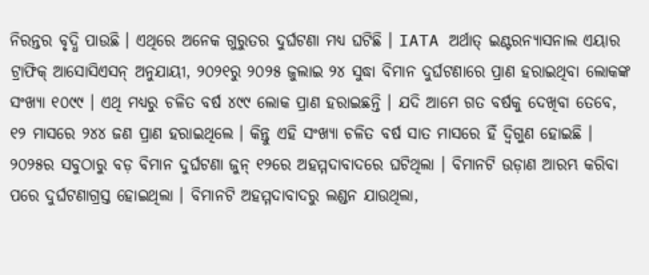ନିରନ୍ତର ବୃଦ୍ଧି ପାଉଛି । ଏଥିରେ ଅନେକ ଗୁରୁତର ଦୁର୍ଘଟଣା ମଧ୍ୟ ଘଟିଛି । IATA ଅର୍ଥାତ୍ ଇଣ୍ଟରନ୍ୟାସନାଲ ଏୟାର ଟ୍ରାଫିକ୍ ଆସୋସିଏସନ୍ ଅନୁଯାୟୀ, ୨୦୨୧ରୁ ୨୦୨୫ ଜୁଲାଇ ୨୪ ସୁଦ୍ଧା ବିମାନ ଦୁର୍ଘଟଣାରେ ପ୍ରାଣ ହରାଇଥିବା ଲୋକଙ୍କ ସଂଖ୍ୟା ୧୦୯୯ । ଏଥି ମଧ୍ୟରୁ ଚଳିତ ବର୍ଷ ୪୯୯ ଲୋକ ପ୍ରାଣ ହରାଇଛନ୍ତି । ଯଦି ଆମେ ଗତ ବର୍ଷକୁ ଦେଖିବା ତେବେ, ୧୨ ମାସରେ ୨୪୪ ଜଣ ପ୍ରାଣ ହରାଇଥିଲେ । କିନ୍ତୁ ଏହି ସଂଖ୍ୟା ଚଳିତ ବର୍ଷ ସାତ ମାସରେ ହିଁ ଦ୍ୱିଗୁଣ ହୋଇଛି ।
୨୦୨୫ର ସବୁଠାରୁ ବଡ଼ ବିମାନ ଦୁର୍ଘଟଣା ଜୁନ୍ ୧୨ରେ ଅହମ୍ମଦାବାଦରେ ଘଟିଥିଲା । ବିମାନଟି ଉଡ଼ାଣ ଆରମ୍ଭ କରିବା ପରେ ଦୁର୍ଘଟଣାଗ୍ରସ୍ତ ହୋଇଥିଲା । ବିମାନଟି ଅହମ୍ମଦାବାଦରୁ ଲଣ୍ଡନ ଯାଉଥିଲା,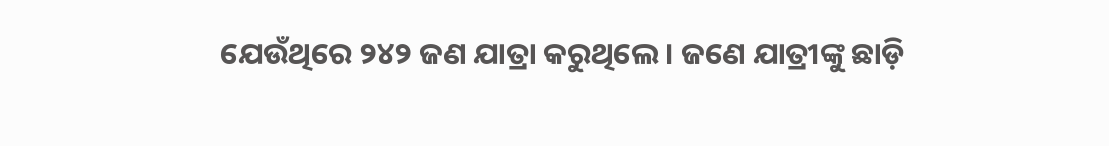ଯେଉଁଥିରେ ୨୪୨ ଜଣ ଯାତ୍ରା କରୁଥିଲେ । ଜଣେ ଯାତ୍ରୀଙ୍କୁ ଛାଡ଼ି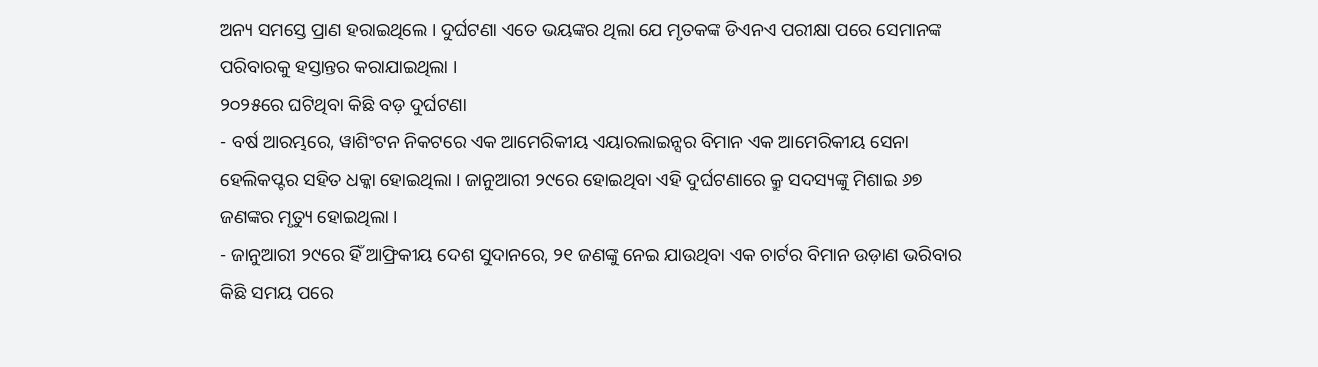ଅନ୍ୟ ସମସ୍ତେ ପ୍ରାଣ ହରାଇଥିଲେ । ଦୁର୍ଘଟଣା ଏତେ ଭୟଙ୍କର ଥିଲା ଯେ ମୃତକଙ୍କ ଡିଏନଏ ପରୀକ୍ଷା ପରେ ସେମାନଙ୍କ ପରିବାରକୁ ହସ୍ତାନ୍ତର କରାଯାଇଥିଲା ।
୨୦୨୫ରେ ଘଟିଥିବା କିଛି ବଡ଼ ଦୁର୍ଘଟଣା
- ବର୍ଷ ଆରମ୍ଭରେ, ୱାଶିଂଟନ ନିକଟରେ ଏକ ଆମେରିକୀୟ ଏୟାରଲାଇନ୍ସର ବିମାନ ଏକ ଆମେରିକୀୟ ସେନା ହେଲିକପ୍ଟର ସହିତ ଧକ୍କା ହୋଇଥିଲା । ଜାନୁଆରୀ ୨୯ରେ ହୋଇଥିବା ଏହି ଦୁର୍ଘଟଣାରେ କ୍ରୁ ସଦସ୍ୟଙ୍କୁ ମିଶାଇ ୬୭ ଜଣଙ୍କର ମୃତ୍ୟୁ ହୋଇଥିଲା ।
- ଜାନୁଆରୀ ୨୯ରେ ହିଁ ଆଫ୍ରିକୀୟ ଦେଶ ସୁଦାନରେ, ୨୧ ଜଣଙ୍କୁ ନେଇ ଯାଉଥିବା ଏକ ଚାର୍ଟର ବିମାନ ଉଡ଼ାଣ ଭରିବାର କିଛି ସମୟ ପରେ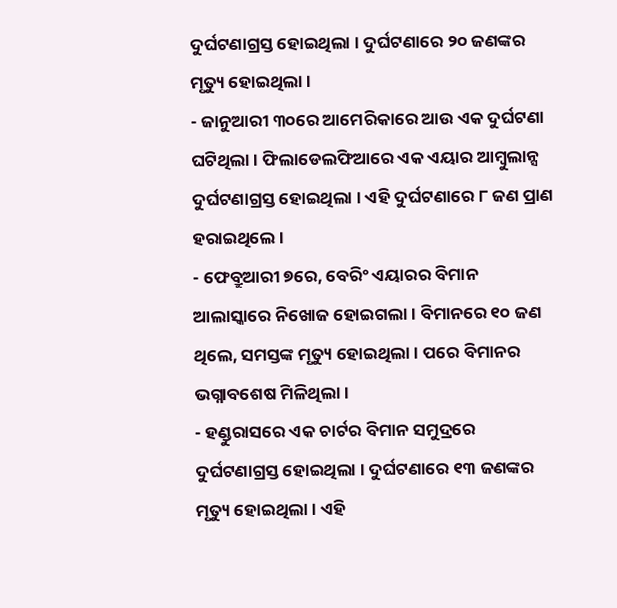ଦୁର୍ଘଟଣାଗ୍ରସ୍ତ ହୋଇଥିଲା । ଦୁର୍ଘଟଣାରେ ୨୦ ଜଣଙ୍କର ମୃତ୍ୟୁ ହୋଇଥିଲା ।
- ଜାନୁଆରୀ ୩୦ରେ ଆମେରିକାରେ ଆଉ ଏକ ଦୁର୍ଘଟଣା ଘଟିଥିଲା । ଫିଲାଡେଲଫିଆରେ ଏକ ଏୟାର ଆମ୍ବୁଲାନ୍ସ ଦୁର୍ଘଟଣାଗ୍ରସ୍ତ ହୋଇଥିଲା । ଏହି ଦୁର୍ଘଟଣାରେ ୮ ଜଣ ପ୍ରାଣ ହରାଇଥିଲେ ।
- ଫେବ୍ରୁଆରୀ ୭ରେ, ବେରିଂ ଏୟାରର ବିମାନ ଆଲାସ୍କାରେ ନିଖୋଜ ହୋଇଗଲା । ବିମାନରେ ୧୦ ଜଣ ଥିଲେ, ସମସ୍ତଙ୍କ ମୃତ୍ୟୁ ହୋଇଥିଲା । ପରେ ବିମାନର ଭଗ୍ନାବଶେଷ ମିଳିଥିଲା ।
- ହଣ୍ଡୁରାସରେ ଏକ ଚାର୍ଟର ବିମାନ ସମୁଦ୍ରରେ ଦୁର୍ଘଟଣାଗ୍ରସ୍ତ ହୋଇଥିଲା । ଦୁର୍ଘଟଣାରେ ୧୩ ଜଣଙ୍କର ମୃତ୍ୟୁ ହୋଇଥିଲା । ଏହି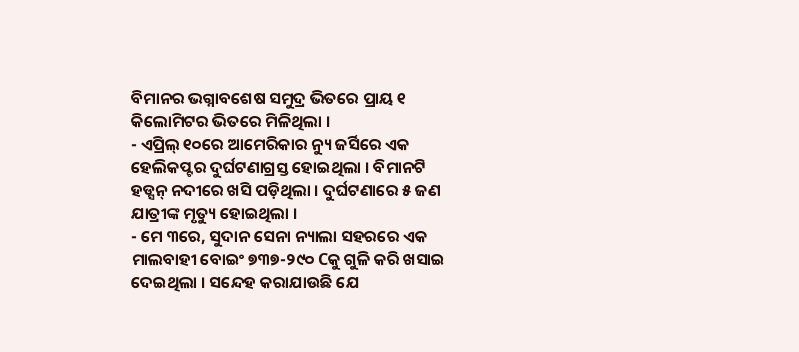ବିମାନର ଭଗ୍ନାବଶେଷ ସମୁଦ୍ର ଭିତରେ ପ୍ରାୟ ୧ କିଲୋମିଟର ଭିତରେ ମିଳିଥିଲା ।
- ଏପ୍ରିଲ୍ ୧୦ରେ ଆମେରିକାର ନ୍ୟୁ ଜର୍ସିରେ ଏକ ହେଲିକପ୍ଟର ଦୁର୍ଘଟଣାଗ୍ରସ୍ତ ହୋଇଥିଲା । ବିମାନଟି ହଡ୍ସନ୍ ନଦୀରେ ଖସି ପଡ଼ିଥିଲା । ଦୁର୍ଘଟଣାରେ ୫ ଜଣ ଯାତ୍ରୀଙ୍କ ମୃତ୍ୟୁ ହୋଇଥିଲା ।
- ମେ ୩ରେ, ସୁଦାନ ସେନା ନ୍ୟାଲା ସହରରେ ଏକ ମାଲବାହୀ ବୋଇଂ ୭୩୭-୨୯୦ Cକୁ ଗୁଳି କରି ଖସାଇ ଦେଇଥିଲା । ସନ୍ଦେହ କରାଯାଉଛି ଯେ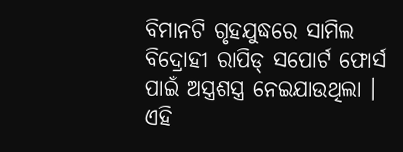ବିମାନଟି ଗୃହଯୁଦ୍ଧରେ ସାମିଲ ବିଦ୍ରୋହୀ ରାପିଡ୍ ସପୋର୍ଟ ଫୋର୍ସ ପାଇଁ ଅସ୍ତ୍ରଶସ୍ତ୍ର ନେଇଯାଉଥିଲା । ଏହି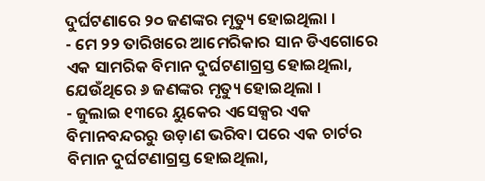ଦୁର୍ଘଟଣାରେ ୨୦ ଜଣଙ୍କର ମୃତ୍ୟୁ ହୋଇଥିଲା ।
- ମେ ୨୨ ତାରିଖରେ ଆମେରିକାର ସାନ ଡିଏଗୋରେ ଏକ ସାମରିକ ବିମାନ ଦୁର୍ଘଟଣାଗ୍ରସ୍ତ ହୋଇଥିଲା, ଯେଉଁଥିରେ ୬ ଜଣଙ୍କର ମୃତ୍ୟୁ ହୋଇଥିଲା ।
- ଜୁଲାଇ ୧୩ରେ ୟୁକେର ଏସେକ୍ସର ଏକ ବିମାନବନ୍ଦରରୁ ଉଡ଼ାଣ ଭରିବା ପରେ ଏକ ଚାର୍ଟର ବିମାନ ଦୁର୍ଘଟଣାଗ୍ରସ୍ତ ହୋଇଥିଲା,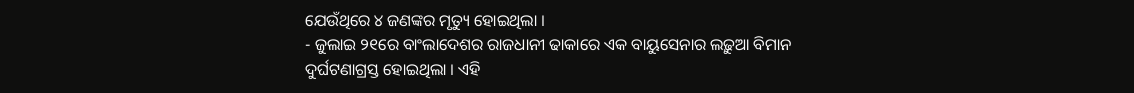ଯେଉଁଥିରେ ୪ ଜଣଙ୍କର ମୃତ୍ୟୁ ହୋଇଥିଲା ।
- ଜୁଲାଇ ୨୧ରେ ବାଂଲାଦେଶର ରାଜଧାନୀ ଢାକାରେ ଏକ ବାୟୁସେନାର ଲଢ଼ୁଆ ବିମାନ ଦୁର୍ଘଟଣାଗ୍ରସ୍ତ ହୋଇଥିଲା । ଏହି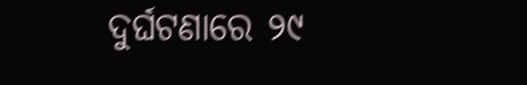ଦୁର୍ଘଟଣାରେ ୨୯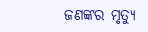ଜଣଙ୍କର ମୃତ୍ୟୁ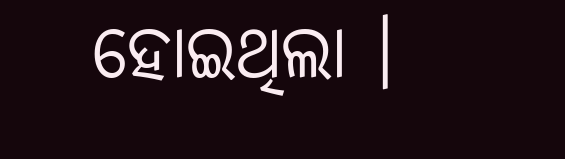ହୋଇଥିଲା ।